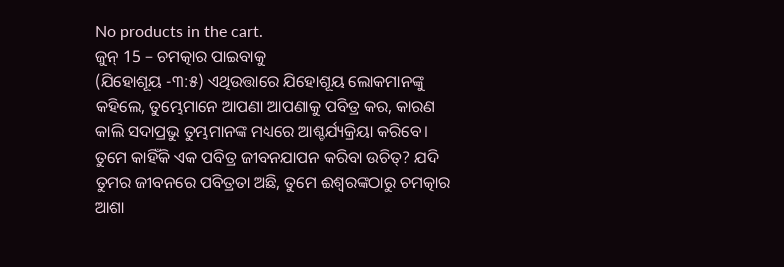No products in the cart.
ଜୁନ୍ 15 – ଚମତ୍କାର ପାଇବାକୁ
(ଯିହୋଶୂୟ -୩:୫) ଏଥିଉତ୍ତାରେ ଯିହୋଶୂୟ ଲୋକମାନଙ୍କୁ କହିଲେ, ତୁମ୍ଭେମାନେ ଆପଣା ଆପଣାକୁ ପବିତ୍ର କର, କାରଣ କାଲି ସଦାପ୍ରଭୁ ତୁମ୍ଭମାନଙ୍କ ମଧ୍ୟରେ ଆଶ୍ଚର୍ଯ୍ୟକ୍ରିୟା କରିବେ।
ତୁମେ କାହିଁକି ଏକ ପବିତ୍ର ଜୀବନଯାପନ କରିବା ଉଚିତ୍? ଯଦି ତୁମର ଜୀବନରେ ପବିତ୍ରତା ଅଛି, ତୁମେ ଈଶ୍ୱରଙ୍କଠାରୁ ଚମତ୍କାର ଆଶା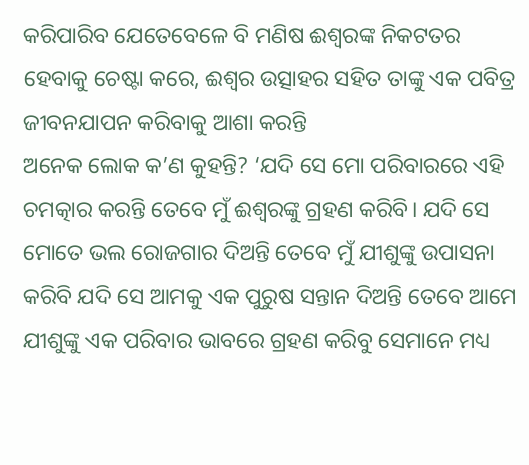କରିପାରିବ ଯେତେବେଳେ ବି ମଣିଷ ଈଶ୍ବରଙ୍କ ନିକଟତର ହେବାକୁ ଚେଷ୍ଟା କରେ, ଈଶ୍ବର ଉତ୍ସାହର ସହିତ ତାଙ୍କୁ ଏକ ପବିତ୍ର ଜୀବନଯାପନ କରିବାକୁ ଆଶା କରନ୍ତି
ଅନେକ ଲୋକ କ’ଣ କୁହନ୍ତି? ‘ଯଦି ସେ ମୋ ପରିବାରରେ ଏହି ଚମତ୍କାର କରନ୍ତି ତେବେ ମୁଁ ଈଶ୍ୱରଙ୍କୁ ଗ୍ରହଣ କରିବି। ଯଦି ସେ ମୋତେ ଭଲ ରୋଜଗାର ଦିଅନ୍ତି ତେବେ ମୁଁ ଯୀଶୁଙ୍କୁ ଉପାସନା କରିବି ଯଦି ସେ ଆମକୁ ଏକ ପୁରୁଷ ସନ୍ତାନ ଦିଅନ୍ତି ତେବେ ଆମେ ଯୀଶୁଙ୍କୁ ଏକ ପରିବାର ଭାବରେ ଗ୍ରହଣ କରିବୁ ସେମାନେ ମଧ୍ୟ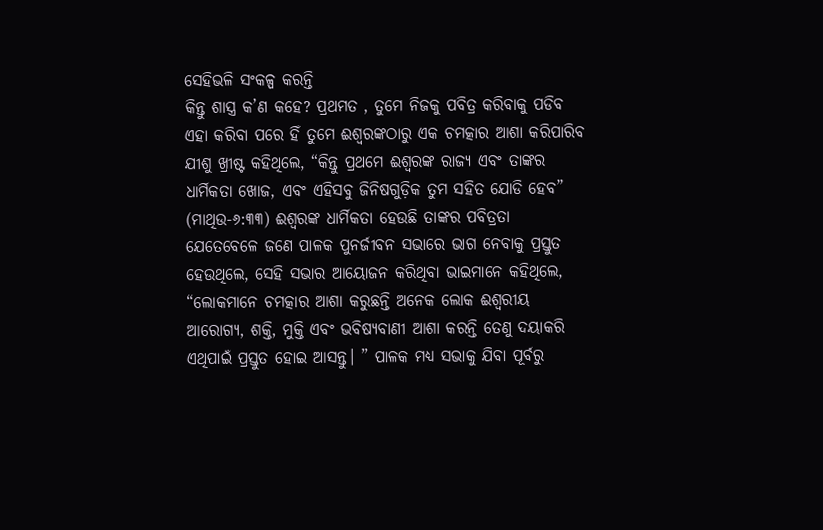ସେହିଭଳି ସଂକଳ୍ପ କରନ୍ତି
କିନ୍ତୁ ଶାସ୍ତ୍ର କ’ଣ କହେ? ପ୍ରଥମତ , ତୁମେ ନିଜକୁ ପବିତ୍ର କରିବାକୁ ପଡିବ ଏହା କରିବା ପରେ ହିଁ ତୁମେ ଈଶ୍ୱରଙ୍କଠାରୁ ଏକ ଚମତ୍କାର ଆଶା କରିପାରିବ ଯୀଶୁ ଖ୍ରୀଷ୍ଟ କହିଥିଲେ, “କିନ୍ତୁ ପ୍ରଥମେ ଈଶ୍ବରଙ୍କ ରାଜ୍ୟ ଏବଂ ତାଙ୍କର ଧାର୍ମିକତା ଖୋଜ, ଏବଂ ଏହିସବୁ ଜିନିଷଗୁଡ଼ିକ ତୁମ ସହିତ ଯୋଡି ହେବ” (ମାଥିଉ-୬:୩୩) ଈଶ୍ବରଙ୍କ ଧାର୍ମିକତା ହେଉଛି ତାଙ୍କର ପବିତ୍ରତା
ଯେତେବେଳେ ଜଣେ ପାଳକ ପୁନର୍ଜୀବନ ସଭାରେ ଭାଗ ନେବାକୁ ପ୍ରସ୍ତୁତ ହେଉଥିଲେ, ସେହି ସଭାର ଆୟୋଜନ କରିଥିବା ଭାଇମାନେ କହିଥିଲେ, “ଲୋକମାନେ ଚମତ୍କାର ଆଶା କରୁଛନ୍ତି ଅନେକ ଲୋକ ଈଶ୍ୱରୀୟ ଆରୋଗ୍ୟ, ଶକ୍ତି, ମୁକ୍ତି ଏବଂ ଭବିଷ୍ୟବାଣୀ ଆଶା କରନ୍ତି ତେଣୁ ଦୟାକରି ଏଥିପାଇଁ ପ୍ରସ୍ତୁତ ହୋଇ ଆସନ୍ତୁ। ” ପାଳକ ମଧ୍ୟ ସଭାକୁ ଯିବା ପୂର୍ବରୁ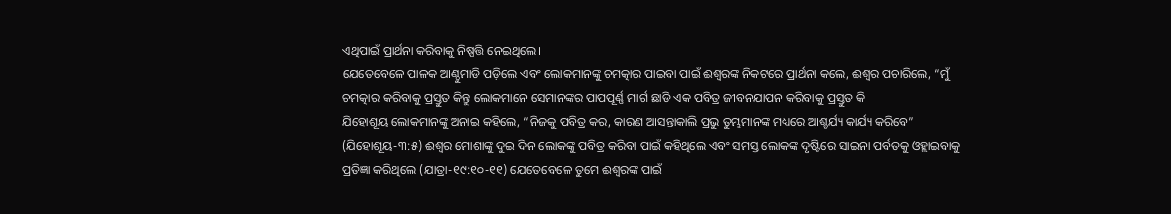ଏଥିପାଇଁ ପ୍ରାର୍ଥନା କରିବାକୁ ନିଷ୍ପତ୍ତି ନେଇଥିଲେ।
ଯେତେବେଳେ ପାଳକ ଆଣ୍ଠୁମାଡି ପଡ଼ିଲେ ଏବଂ ଲୋକମାନଙ୍କୁ ଚମତ୍କାର ପାଇବା ପାଇଁ ଈଶ୍ବରଙ୍କ ନିକଟରେ ପ୍ରାର୍ଥନା କଲେ, ଈଶ୍ବର ପଚାରିଲେ, “ମୁଁ ଚମତ୍କାର କରିବାକୁ ପ୍ରସ୍ତୁତ କିନ୍ତୁ ଲୋକମାନେ ସେମାନଙ୍କର ପାପପୂର୍ଣ୍ଣ ମାର୍ଗ ଛାଡି ଏକ ପବିତ୍ର ଜୀବନଯାପନ କରିବାକୁ ପ୍ରସ୍ତୁତ କି
ଯିହୋଶୂୟ ଲୋକମାନଙ୍କୁ ଅନାଇ କହିଲେ, “ନିଜକୁ ପବିତ୍ର କର, କାରଣ ଆସନ୍ତାକାଲି ପ୍ରଭୁ ତୁମ୍ଭମାନଙ୍କ ମଧ୍ୟରେ ଆଶ୍ଚର୍ଯ୍ୟ କାର୍ଯ୍ୟ କରିବେ” (ଯିହୋଶୂୟ-୩:୫) ଈଶ୍ବର ମୋଶାଙ୍କୁ ଦୁଇ ଦିନ ଲୋକଙ୍କୁ ପବିତ୍ର କରିବା ପାଇଁ କହିଥିଲେ ଏବଂ ସମସ୍ତ ଲୋକଙ୍କ ଦୃଷ୍ଟିରେ ସାଇନା ପର୍ବତକୁ ଓହ୍ଲାଇବାକୁ ପ୍ରତିଜ୍ଞା କରିଥିଲେ (ଯାତ୍ରା-୧୯:୧୦-୧୧) ଯେତେବେଳେ ତୁମେ ଈଶ୍ବରଙ୍କ ପାଇଁ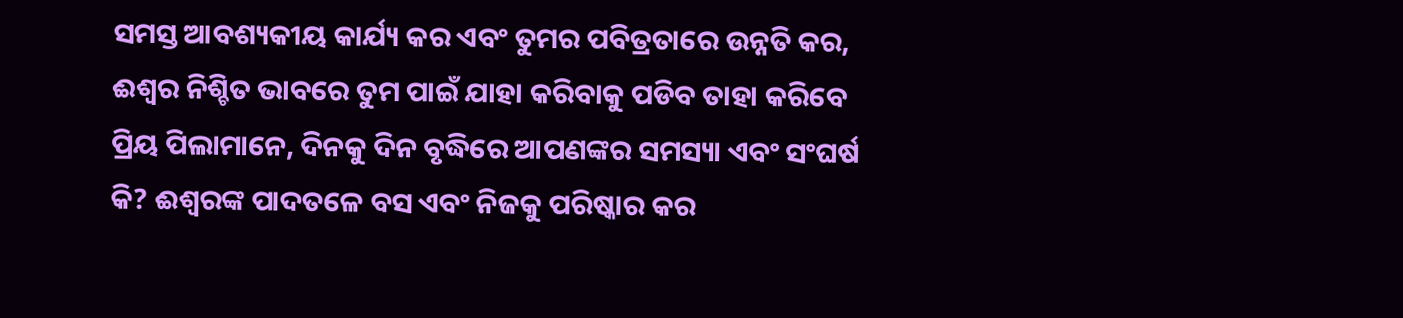ସମସ୍ତ ଆବଶ୍ୟକୀୟ କାର୍ଯ୍ୟ କର ଏବଂ ତୁମର ପବିତ୍ରତାରେ ଉନ୍ନତି କର, ଈଶ୍ବର ନିଶ୍ଚିତ ଭାବରେ ତୁମ ପାଇଁ ଯାହା କରିବାକୁ ପଡିବ ତାହା କରିବେ
ପ୍ରିୟ ପିଲାମାନେ, ଦିନକୁ ଦିନ ବୃଦ୍ଧିରେ ଆପଣଙ୍କର ସମସ୍ୟା ଏବଂ ସଂଘର୍ଷ କି? ଈଶ୍ବରଙ୍କ ପାଦତଳେ ବସ ଏବଂ ନିଜକୁ ପରିଷ୍କାର କର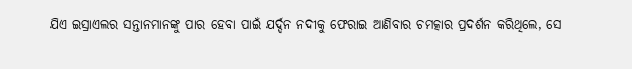ଯିଏ ଇସ୍ରାଏଲର ସନ୍ତାନମାନଙ୍କୁ ପାର ହେବା ପାଇଁ ଯର୍ଦ୍ଦନ ନଦୀକୁ ଫେରାଇ ଆଣିବାର ଚମତ୍କାର ପ୍ରଦର୍ଶନ କରିଥିଲେ, ସେ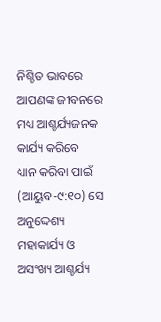ନିଶ୍ଚିତ ଭାବରେ ଆପଣଙ୍କ ଜୀବନରେ ମଧ୍ୟ ଆଶ୍ଚର୍ଯ୍ୟଜନକ କାର୍ଯ୍ୟ କରିବେ
ଧ୍ୟାନ କରିବା ପାଇଁ (ଆୟୁବ-୯:୧୦) ସେ ଅନୁଦ୍ଦେଶ୍ୟ ମହାକାର୍ଯ୍ୟ ଓ ଅସଂଖ୍ୟ ଆଶ୍ଚର୍ଯ୍ୟ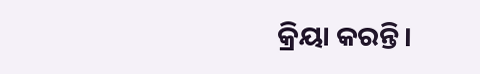କ୍ରିୟା କରନ୍ତି।